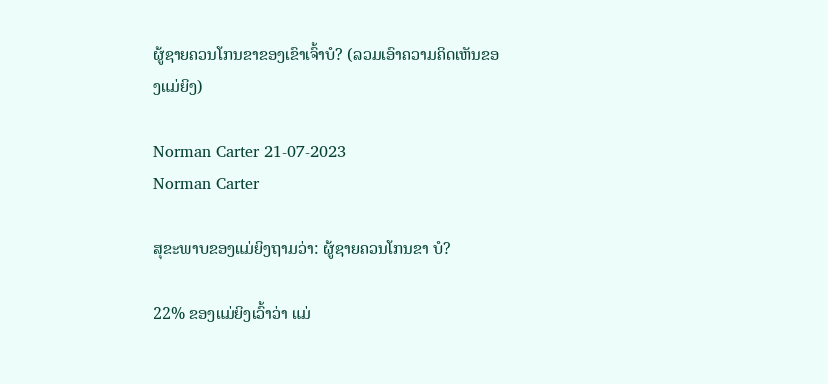ຜູ້ຊາຍຄວນໂກນຂາຂອງເຂົາເຈົ້າບໍ? (ລວມເອົາຄວາມຄິດເຫັນຂອງແມ່ຍິງ)

Norman Carter 21-07-2023
Norman Carter

ສຸຂະພາບຂອງແມ່ຍິງຖາມວ່າ: ຜູ້ຊາຍຄວນໂກນຂາ ບໍ?

22% ຂອງແມ່ຍິງເວົ້າວ່າ ແມ່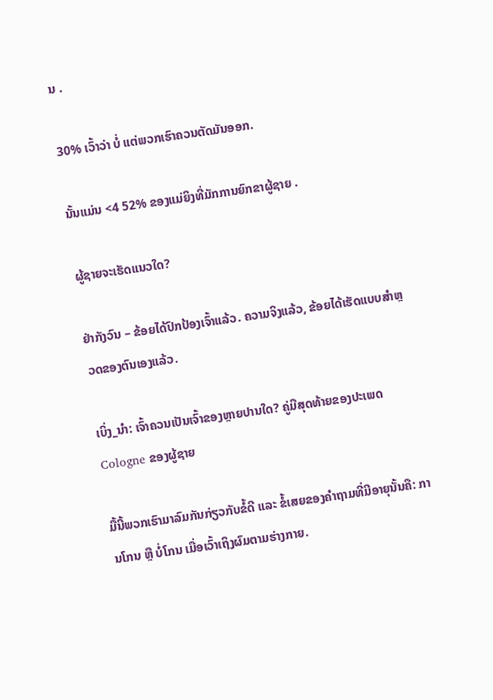ນ .

30% ເວົ້າວ່າ ບໍ່ ແຕ່ພວກເຮົາຄວນຕັດມັນອອກ.

ນັ້ນແມ່ນ <4 52% ຂອງແມ່ຍິງທີ່ມັກການຍົກຂາຜູ້ຊາຍ .

ຜູ້ຊາຍຈະເຮັດແນວໃດ?

ຢ່າກັງວົນ – ຂ້ອຍໄດ້ປົກປ້ອງເຈົ້າແລ້ວ. ຄວາມຈິງແລ້ວ, ຂ້ອຍໄດ້ເຮັດແບບສຳຫຼວດຂອງຕົນເອງແລ້ວ.

ເບິ່ງ_ນຳ: ເຈົ້າຄວນເປັນເຈົ້າຂອງຫຼາຍປານໃດ? ຄູ່ມືສຸດທ້າຍຂອງປະເພດ Cologne ຂອງຜູ້ຊາຍ

ມື້ນີ້ພວກເຮົາມາລົມກັນກ່ຽວກັບຂໍ້ດີ ແລະ ຂໍ້ເສຍຂອງຄຳຖາມທີ່ມີອາຍຸນັ້ນຄື: ການໂກນ ຫຼື ບໍ່ໂກນ ເມື່ອເວົ້າເຖິງຜົມຕາມຮ່າງກາຍ.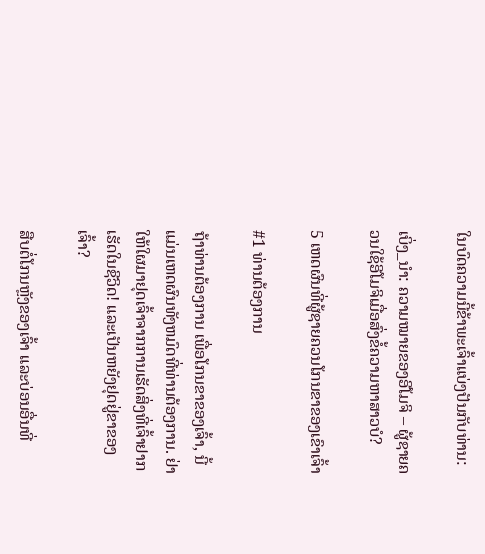ໃນບົດຄວາມນີ້ຂ້າພະເຈົ້າແບ່ງປັນກັບທ່ານ:

ເບິ່ງ_ນຳ: ຄວາມໝາຍຂອງອີໂມຈິ – ຜູ້ຊາຍຄວນໃຊ້ອີໂມຈິເມື່ອສົ່ງຂໍ້ຄວາມຫາສາວບໍ?

5 ເຫດຜົນທີ່ຜູ້ຊາຍຄວນໂກນຂາຂອງເຂົາເຈົ້າ

#1 ທ່ານຕ້ອງການ

ຖ້າທ່ານຕ້ອງການ ເພື່ອໂກນຂາຂອງເຈົ້າ, ນີ້ແມ່ນເຫດຜົນທັງຫມົດທີ່ທ່ານຕ້ອງການ. ຢ່າໃຫ້ໃຜມາຢຸດເຈົ້າຈາກການເຮັດສິ່ງທີ່ເຈົ້າຢາກເຮັດໃນຊີວິດ! ແລະເປັນຫຍັງຢຸດຢູ່ຂາຂອງເຈົ້າ?

ສືບຕໍ່ໂກນຫຼັງຂອງເຈົ້າ ແລະບ່ອນອື່ນທີ່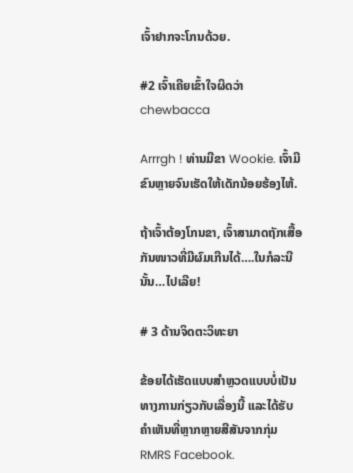ເຈົ້າຢາກຈະໂກນດ້ວຍ.

#2 ເຈົ້າເຄີຍເຂົ້າໃຈຜິດວ່າ chewbacca

Arrrgh ! ທ່ານມີຂາ Wookie. ເຈົ້າມີຂົນຫຼາຍຈົນເຮັດໃຫ້ເດັກນ້ອຍຮ້ອງໄຫ້.

ຖ້າເຈົ້າຕ້ອງໂກນຂາ, ເຈົ້າສາມາດຖັກເສື້ອກັນໜາວທີ່ມີຜົມເກີນໄດ້….ໃນກໍລະນີນັ້ນ…ໄປເລີຍ!

# 3 ດ້ານຈິດຕະວິທະຍາ

ຂ້ອຍໄດ້ເຮັດແບບສຳຫຼວດແບບບໍ່ເປັນທາງການກ່ຽວກັບເລື່ອງນີ້ ແລະໄດ້ຮັບຄຳເຫັນທີ່ຫຼາກຫຼາຍສີສັນຈາກກຸ່ມ RMRS Facebook.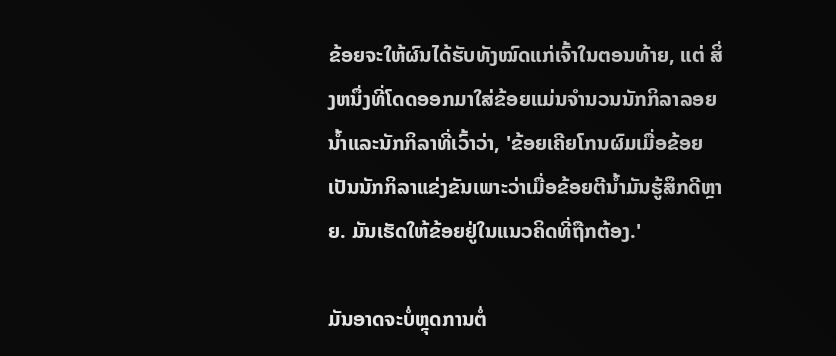ຂ້ອຍຈະໃຫ້ຜົນໄດ້ຮັບທັງໝົດແກ່ເຈົ້າໃນຕອນທ້າຍ, ແຕ່ ສິ່ງຫນຶ່ງທີ່ໂດດອອກມາໃສ່ຂ້ອຍແມ່ນຈໍານວນນັກກິລາລອຍນ້ຳແລະນັກກິລາທີ່ເວົ້າວ່າ, 'ຂ້ອຍເຄີຍໂກນຜົມເມື່ອຂ້ອຍເປັນນັກກິລາແຂ່ງຂັນເພາະວ່າເມື່ອຂ້ອຍຕີນ້ຳມັນຮູ້ສຶກດີຫຼາຍ. ມັນເຮັດໃຫ້ຂ້ອຍຢູ່ໃນແນວຄິດທີ່ຖືກຕ້ອງ.'

ມັນອາດຈະບໍ່ຫຼຸດການຕໍ່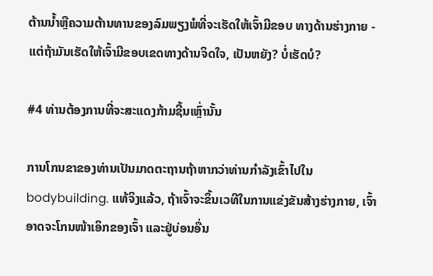ຕ້ານນ້ຳຫຼືຄວາມຕ້ານທານຂອງລົມພຽງພໍທີ່ຈະເຮັດໃຫ້ເຈົ້າມີຂອບ ທາງດ້ານຮ່າງກາຍ - ແຕ່ຖ້າມັນເຮັດໃຫ້ເຈົ້າມີຂອບເຂດທາງດ້ານຈິດໃຈ, ເປັນຫຍັງ? ບໍ່ເຮັດບໍ?

#4 ທ່ານຕ້ອງການທີ່ຈະສະແດງກ້າມຊີ້ນເຫຼົ່ານັ້ນ

ການໂກນຂາຂອງທ່ານເປັນມາດຕະຖານຖ້າຫາກວ່າທ່ານກໍາລັງເຂົ້າໄປໃນ bodybuilding. ແທ້ຈິງແລ້ວ, ຖ້າເຈົ້າຈະຂຶ້ນເວທີໃນການແຂ່ງຂັນສ້າງຮ່າງກາຍ, ເຈົ້າອາດຈະໂກນໜ້າເອິກຂອງເຈົ້າ ແລະຢູ່ບ່ອນອື່ນ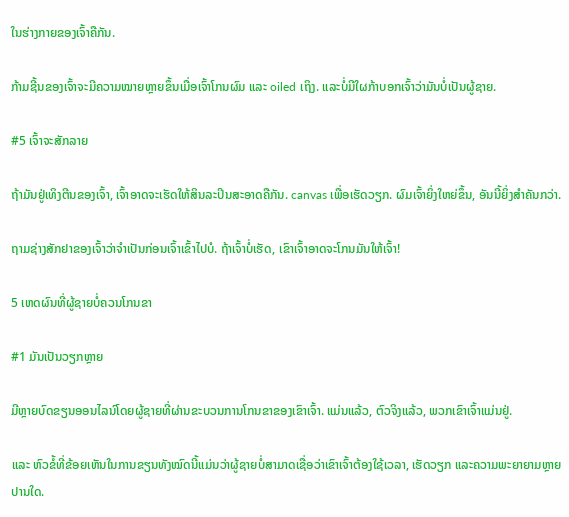ໃນຮ່າງກາຍຂອງເຈົ້າຄືກັນ.

ກ້າມຊີ້ນຂອງເຈົ້າຈະມີຄວາມໝາຍຫຼາຍຂຶ້ນເມື່ອເຈົ້າໂກນຜົມ ແລະ oiled ເຖິງ. ແລະບໍ່ມີໃຜກ້າບອກເຈົ້າວ່າມັນບໍ່ເປັນຜູ້ຊາຍ.

#5 ເຈົ້າຈະສັກລາຍ

ຖ້າມັນຢູ່ເທິງຕີນຂອງເຈົ້າ, ເຈົ້າອາດຈະເຮັດໃຫ້ສິນລະປິນສະອາດຄືກັນ. canvas ເພື່ອເຮັດວຽກ. ຜົມເຈົ້າຍິ່ງໃຫຍ່ຂຶ້ນ, ອັນນີ້ຍິ່ງສຳຄັນກວ່າ.

ຖາມຊ່າງສັກຢາຂອງເຈົ້າວ່າຈຳເປັນກ່ອນເຈົ້າເຂົ້າໄປບໍ. ຖ້າເຈົ້າບໍ່ເຮັດ, ເຂົາເຈົ້າອາດຈະໂກນມັນໃຫ້ເຈົ້າ!

5 ເຫດຜົນທີ່ຜູ້ຊາຍບໍ່ຄວນໂກນຂາ

#1 ມັນເປັນວຽກຫຼາຍ

ມີຫຼາຍບົດຂຽນອອນໄລນ໌ໂດຍຜູ້ຊາຍທີ່ຜ່ານຂະບວນການໂກນຂາຂອງເຂົາເຈົ້າ. ແມ່ນແລ້ວ, ຕົວຈິງແລ້ວ, ພວກເຂົາເຈົ້າແມ່ນຢູ່.

ແລະ ຫົວຂໍ້ທີ່ຂ້ອຍເຫັນໃນການຂຽນທັງໝົດນີ້ແມ່ນວ່າຜູ້ຊາຍບໍ່ສາມາດເຊື່ອວ່າເຂົາເຈົ້າຕ້ອງໃຊ້ເວລາ, ເຮັດວຽກ ແລະຄວາມພະຍາຍາມຫຼາຍປານໃດ.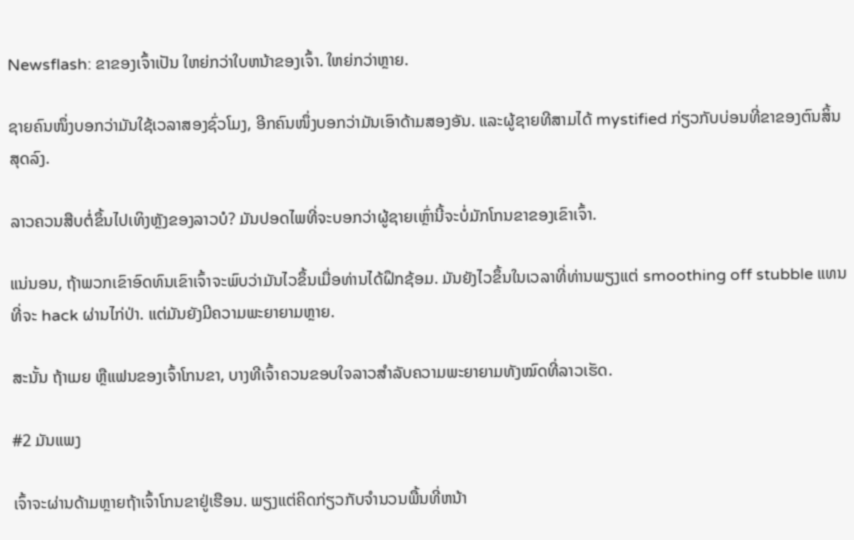Newsflash: ຂາຂອງເຈົ້າເປັນ ໃຫຍ່ກວ່າໃບຫນ້າຂອງເຈົ້າ. ໃຫຍ່ກວ່າຫຼາຍ.

ຊາຍຄົນໜຶ່ງບອກວ່າມັນໃຊ້ເວລາສອງຊົ່ວໂມງ, ອີກຄົນໜຶ່ງບອກວ່າມັນເອົາດ້າມສອງອັນ. ແລະຜູ້ຊາຍທີສາມໄດ້ mystified ກ່ຽວກັບບ່ອນທີ່ຂາຂອງຕົນສິ້ນສຸດລົງ.

ລາວຄວນສືບຕໍ່ຂຶ້ນໄປເທິງຫຼັງຂອງລາວບໍ? ມັນປອດໄພທີ່ຈະບອກວ່າຜູ້ຊາຍເຫຼົ່ານີ້ຈະບໍ່ມັກໂກນຂາຂອງເຂົາເຈົ້າ.

ແນ່ນອນ, ຖ້າພວກເຂົາອົດທົນເຂົາເຈົ້າຈະພົບວ່າມັນໄວຂຶ້ນເມື່ອທ່ານໄດ້ຝຶກຊ້ອມ. ມັນຍັງໄວຂຶ້ນໃນເວລາທີ່ທ່ານພຽງແຕ່ smoothing off stubble ແທນທີ່ຈະ hack ຜ່ານໄກ່ປ່າ. ແຕ່ມັນຍັງມີຄວາມພະຍາຍາມຫຼາຍ.

ສະນັ້ນ ຖ້າເມຍ ຫຼືແຟນຂອງເຈົ້າໂກນຂາ, ບາງທີເຈົ້າຄວນຂອບໃຈລາວສຳລັບຄວາມພະຍາຍາມທັງໝົດທີ່ລາວເຮັດ.

#2 ມັນແພງ

ເຈົ້າຈະຜ່ານດ້າມຫຼາຍຖ້າເຈົ້າໂກນຂາຢູ່ເຮືອນ. ພຽງແຕ່ຄິດກ່ຽວກັບຈໍານວນພື້ນທີ່ຫນ້າ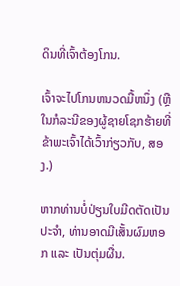ດິນທີ່ເຈົ້າຕ້ອງໂກນ.

ເຈົ້າຈະໄປໂກນຫນວດມື້ຫນຶ່ງ (ຫຼືໃນກໍລະນີຂອງຜູ້ຊາຍໂຊກຮ້າຍທີ່ຂ້າພະເຈົ້າໄດ້ເວົ້າກ່ຽວກັບ, ສອງ.)

ຫາກທ່ານບໍ່ປ່ຽນໃບມີດຕັດເປັນປະຈຳ, ທ່ານອາດມີເສັ້ນຜົມຫອກ ແລະ ເປັນຕຸ່ມຜື່ນ.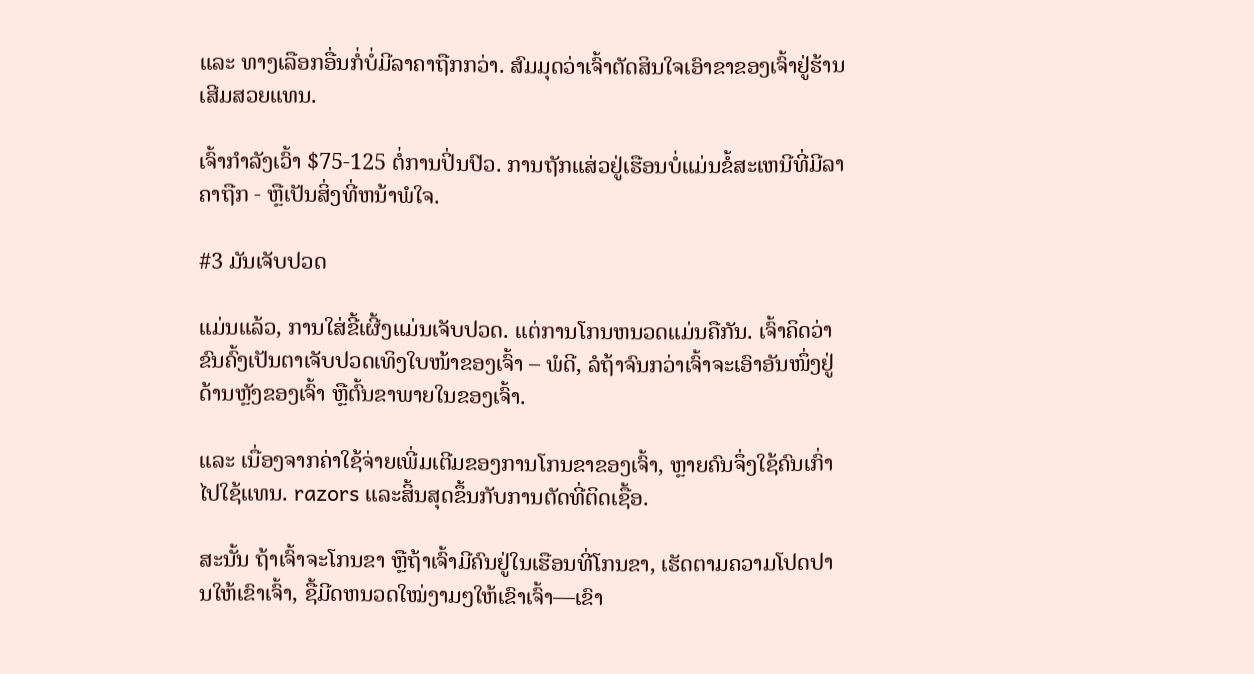ແລະ ທາງເລືອກອື່ນກໍ່ບໍ່ມີລາຄາຖືກກວ່າ. ສົມມຸດວ່າເຈົ້າຕັດສິນໃຈເອົາຂາຂອງເຈົ້າຢູ່ຮ້ານເສີມສວຍແທນ.

ເຈົ້າກຳລັງເວົ້າ $75-125 ຕໍ່ການປິ່ນປົວ. ການຖັກແສ່ວຢູ່ເຮືອນບໍ່ແມ່ນຂໍ້ສະເຫນີທີ່ມີລາຄາຖືກ - ຫຼືເປັນສິ່ງທີ່ຫນ້າພໍໃຈ.

#3 ມັນເຈັບປວດ

ແມ່ນແລ້ວ, ການໃສ່ຂີ້ເຜີ້ງແມ່ນເຈັບປວດ. ແຕ່ການໂກນຫນວດແມ່ນຄືກັນ. ເຈົ້າຄິດວ່າຂົນຄົ້ງເປັນຕາເຈັບປວດເທິງໃບໜ້າຂອງເຈົ້າ – ພໍດີ, ລໍຖ້າຈົນກວ່າເຈົ້າຈະເອົາອັນໜຶ່ງຢູ່ດ້ານຫຼັງຂອງເຈົ້າ ຫຼືຕົ້ນຂາພາຍໃນຂອງເຈົ້າ.

ແລະ ເນື່ອງຈາກຄ່າໃຊ້ຈ່າຍເພີ່ມເຕີມຂອງການໂກນຂາຂອງເຈົ້າ, ຫຼາຍຄົນຈຶ່ງໃຊ້ຄົນເກົ່າໄປໃຊ້ແທນ. razors ແລະສິ້ນສຸດຂຶ້ນກັບການຕັດທີ່ຕິດເຊື້ອ.

ສະນັ້ນ ຖ້າເຈົ້າຈະໂກນຂາ ຫຼືຖ້າເຈົ້າມີຄົນຢູ່ໃນເຮືອນທີ່ໂກນຂາ, ເຮັດຕາມຄວາມໂປດປານໃຫ້ເຂົາເຈົ້າ, ຊື້ມີດຫນວດໃໝ່ງາມໆໃຫ້ເຂົາເຈົ້າ—ເຂົາ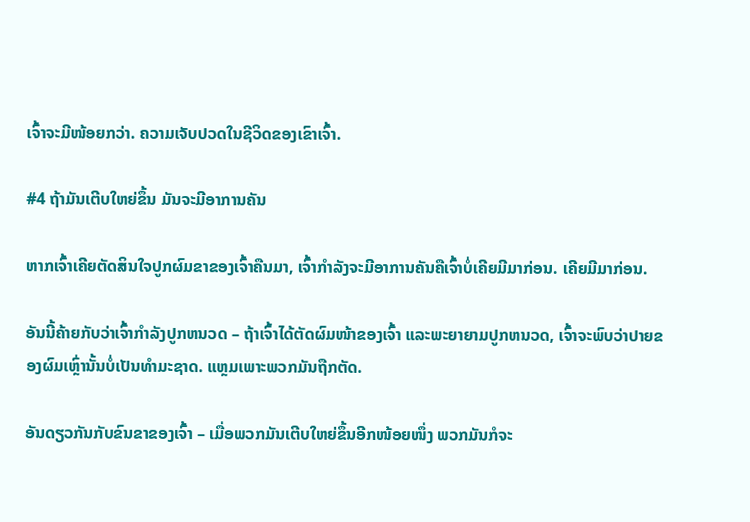ເຈົ້າຈະມີໜ້ອຍກວ່າ. ຄວາມເຈັບປວດໃນຊີວິດຂອງເຂົາເຈົ້າ.

#4 ຖ້າມັນເຕີບໃຫຍ່ຂຶ້ນ ມັນຈະມີອາການຄັນ

ຫາກເຈົ້າເຄີຍຕັດສິນໃຈປູກຜົມຂາຂອງເຈົ້າຄືນມາ, ເຈົ້າກຳລັງຈະມີອາການຄັນຄືເຈົ້າບໍ່ເຄີຍມີມາກ່ອນ. ເຄີຍມີມາກ່ອນ.

ອັນນີ້ຄ້າຍກັບວ່າເຈົ້າກຳລັງປູກຫນວດ – ຖ້າເຈົ້າໄດ້ຕັດຜົມໜ້າຂອງເຈົ້າ ແລະພະຍາຍາມປູກຫນວດ, ເຈົ້າຈະພົບວ່າປາຍຂອງຜົມເຫຼົ່ານັ້ນບໍ່ເປັນທຳມະຊາດ. ແຫຼມເພາະພວກມັນຖືກຕັດ.

ອັນດຽວກັນກັບຂົນຂາຂອງເຈົ້າ – ເມື່ອພວກມັນເຕີບໃຫຍ່ຂຶ້ນອີກໜ້ອຍໜຶ່ງ ພວກມັນກໍຈະ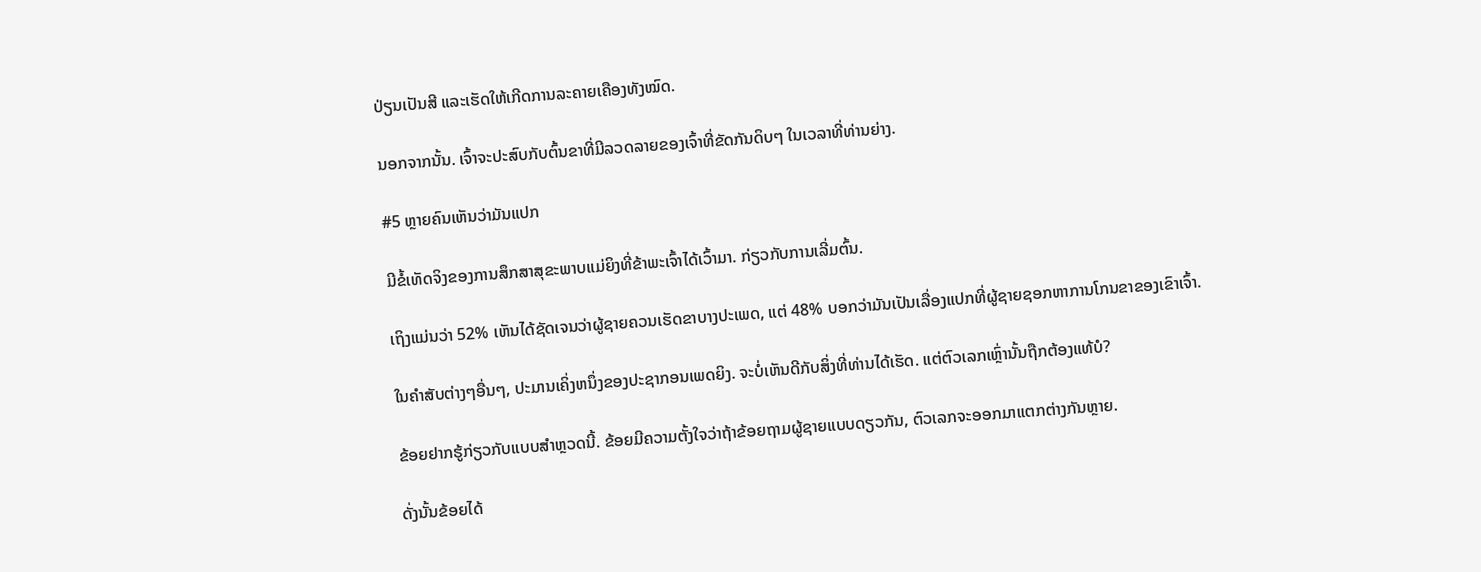ປ່ຽນເປັນສີ ແລະເຮັດໃຫ້ເກີດການລະຄາຍເຄືອງທັງໝົດ.

ນອກຈາກນັ້ນ. ເຈົ້າຈະປະສົບກັບຕົ້ນຂາທີ່ມີລວດລາຍຂອງເຈົ້າທີ່ຂັດກັນດິບໆ ໃນເວລາທີ່ທ່ານຍ່າງ.

#5 ຫຼາຍຄົນເຫັນວ່າມັນແປກ

ມີຂໍ້ເທັດຈິງຂອງການສຶກສາສຸຂະພາບແມ່ຍິງທີ່ຂ້າພະເຈົ້າໄດ້ເວົ້າມາ. ກ່ຽວກັບການເລີ່ມຕົ້ນ.

ເຖິງແມ່ນວ່າ 52% ເຫັນໄດ້ຊັດເຈນວ່າຜູ້ຊາຍຄວນເຮັດຂາບາງປະເພດ, ແຕ່ 48% ບອກວ່າມັນເປັນເລື່ອງແປກທີ່ຜູ້ຊາຍຊອກຫາການໂກນຂາຂອງເຂົາເຈົ້າ.

ໃນຄໍາສັບຕ່າງໆອື່ນໆ, ປະມານເຄິ່ງຫນຶ່ງຂອງປະຊາກອນເພດຍິງ. ຈະບໍ່ເຫັນດີກັບສິ່ງທີ່ທ່ານໄດ້ເຮັດ. ແຕ່ຕົວເລກເຫຼົ່ານັ້ນຖືກຕ້ອງແທ້ບໍ?

ຂ້ອຍຢາກຮູ້ກ່ຽວກັບແບບສຳຫຼວດນີ້. ຂ້ອຍມີຄວາມຕັ້ງໃຈວ່າຖ້າຂ້ອຍຖາມຜູ້ຊາຍແບບດຽວກັນ, ຕົວເລກຈະອອກມາແຕກຕ່າງກັນຫຼາຍ.

ດັ່ງນັ້ນຂ້ອຍໄດ້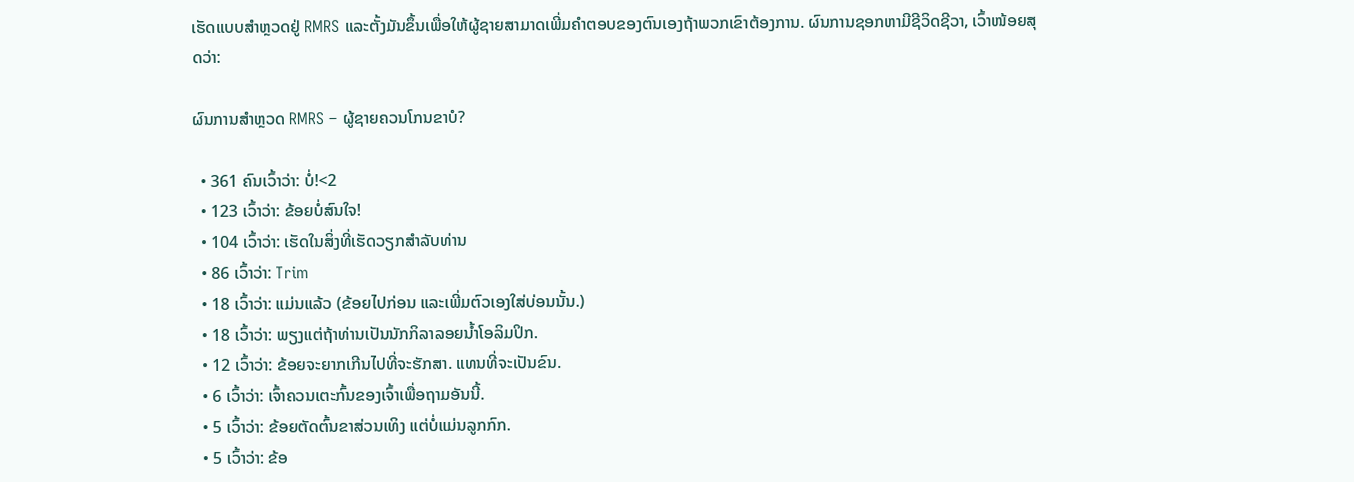ເຮັດແບບສຳຫຼວດຢູ່ RMRS ແລະຕັ້ງມັນຂຶ້ນເພື່ອໃຫ້ຜູ້ຊາຍສາມາດເພີ່ມຄໍາຕອບຂອງຕົນເອງຖ້າພວກເຂົາຕ້ອງການ. ຜົນການຊອກຫາມີຊີວິດຊີວາ, ເວົ້າໜ້ອຍສຸດວ່າ:

ຜົນການສຳຫຼວດ RMRS – ຜູ້ຊາຍຄວນໂກນຂາບໍ?

  • 361 ຄົນເວົ້າວ່າ: ບໍ່!<2
  • 123 ເວົ້າວ່າ: ຂ້ອຍບໍ່ສົນໃຈ!
  • 104 ເວົ້າວ່າ: ເຮັດໃນສິ່ງທີ່ເຮັດວຽກສໍາລັບທ່ານ
  • 86 ເວົ້າວ່າ: Trim
  • 18 ເວົ້າວ່າ: ແມ່ນແລ້ວ (ຂ້ອຍໄປກ່ອນ ແລະເພີ່ມຕົວເອງໃສ່ບ່ອນນັ້ນ.)
  • 18 ເວົ້າວ່າ: ພຽງແຕ່ຖ້າທ່ານເປັນນັກກິລາລອຍນໍ້າໂອລິມປິກ.
  • 12 ເວົ້າວ່າ: ຂ້ອຍຈະຍາກເກີນໄປທີ່ຈະຮັກສາ. ແທນທີ່ຈະເປັນຂົນ.
  • 6 ເວົ້າວ່າ: ເຈົ້າຄວນເຕະກົ້ນຂອງເຈົ້າເພື່ອຖາມອັນນີ້.
  • 5 ເວົ້າວ່າ: ຂ້ອຍຕັດຕົ້ນຂາສ່ວນເທິງ ແຕ່ບໍ່ແມ່ນລູກກົກ.
  • 5 ເວົ້າວ່າ: ຂ້ອ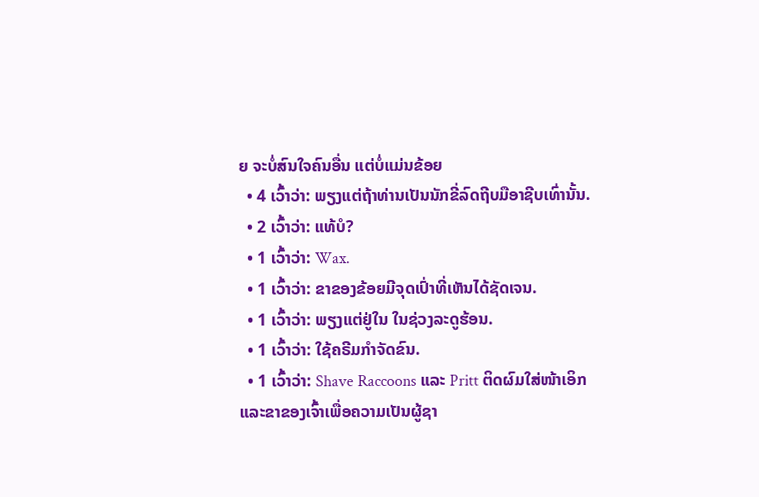ຍ ຈະບໍ່ສົນໃຈຄົນອື່ນ ແຕ່ບໍ່ແມ່ນຂ້ອຍ
  • 4 ເວົ້າວ່າ: ພຽງແຕ່ຖ້າທ່ານເປັນນັກຂີ່ລົດຖີບມືອາຊີບເທົ່ານັ້ນ.
  • 2 ເວົ້າວ່າ: ແທ້ບໍ?
  • 1 ເວົ້າວ່າ: Wax.
  • 1 ເວົ້າວ່າ: ຂາຂອງຂ້ອຍມີຈຸດເປົ່າທີ່ເຫັນໄດ້ຊັດເຈນ.
  • 1 ເວົ້າວ່າ: ພຽງແຕ່ຢູ່ໃນ ໃນຊ່ວງລະດູຮ້ອນ.
  • 1 ເວົ້າວ່າ: ໃຊ້ຄຣີມກຳຈັດຂົນ.
  • 1 ເວົ້າວ່າ: Shave Raccoons ແລະ Pritt ຕິດຜົມໃສ່ໜ້າເອິກ ແລະຂາຂອງເຈົ້າເພື່ອຄວາມເປັນຜູ້ຊາ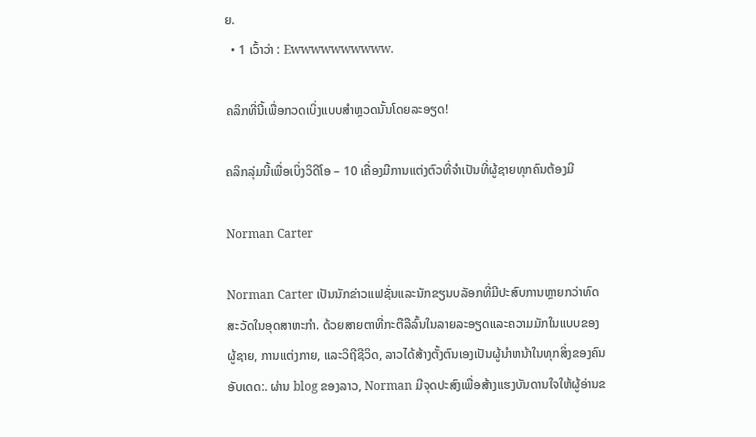ຍ.
  • 1 ເວົ້າວ່າ : Ewwwwwwwwww.

ຄລິກທີ່ນີ້ເພື່ອກວດເບິ່ງແບບສຳຫຼວດນັ້ນໂດຍລະອຽດ!

ຄລິກລຸ່ມນີ້ເພື່ອເບິ່ງວິດີໂອ – 10 ເຄື່ອງມືການແຕ່ງຕົວທີ່ຈຳເປັນທີ່ຜູ້ຊາຍທຸກຄົນຕ້ອງມີ

Norman Carter

Norman Carter ເປັນນັກຂ່າວແຟຊັ່ນແລະນັກຂຽນບລັອກທີ່ມີປະສົບການຫຼາຍກວ່າທົດສະວັດໃນອຸດສາຫະກໍາ. ດ້ວຍສາຍຕາທີ່ກະຕືລືລົ້ນໃນລາຍລະອຽດແລະຄວາມມັກໃນແບບຂອງຜູ້ຊາຍ, ການແຕ່ງກາຍ, ແລະວິຖີຊີວິດ, ລາວໄດ້ສ້າງຕັ້ງຕົນເອງເປັນຜູ້ນໍາຫນ້າໃນທຸກສິ່ງຂອງຄົນອັບເດດ:. ຜ່ານ blog ຂອງລາວ, Norman ມີຈຸດປະສົງເພື່ອສ້າງແຮງບັນດານໃຈໃຫ້ຜູ້ອ່ານຂ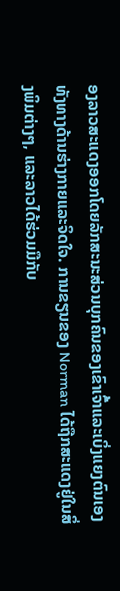ອງລາວສະແດງອອກໂດຍລັກສະນະສ່ວນບຸກຄົນຂອງເຂົາເຈົ້າແລະເບິ່ງແຍງຕົນເອງທັງທາງດ້ານຮ່າງກາຍແລະຈິດໃຈ. ການຂຽນຂອງ Norman ໄດ້ຖືກສະແດງຢູ່ໃນສິ່ງພິມຕ່າງໆ, ແລະລາວໄດ້ຮ່ວມມືກັບ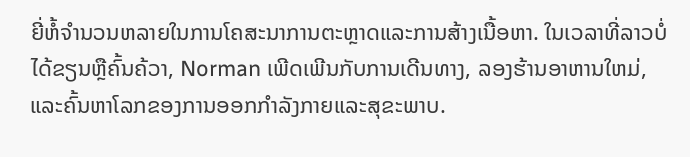ຍີ່ຫໍ້ຈໍານວນຫລາຍໃນການໂຄສະນາການຕະຫຼາດແລະການສ້າງເນື້ອຫາ. ໃນເວລາທີ່ລາວບໍ່ໄດ້ຂຽນຫຼືຄົ້ນຄ້ວາ, Norman ເພີດເພີນກັບການເດີນທາງ, ລອງຮ້ານອາຫານໃຫມ່, ແລະຄົ້ນຫາໂລກຂອງການອອກກໍາລັງກາຍແລະສຸຂະພາບ.